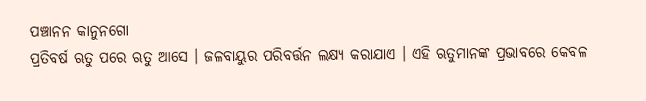ପଞ୍ଚାନନ କାନୁନଗୋ
ପ୍ରତିବର୍ଷ ଋତୁ ପରେ ଋତୁ ଆସେ । ଜଳବାୟୁର ପରିବର୍ତ୍ତନ ଲକ୍ଷ୍ୟ କରାଯାଏ । ଏହି ଋତୁମାନଙ୍କ ପ୍ରଭାବରେ କେବଳ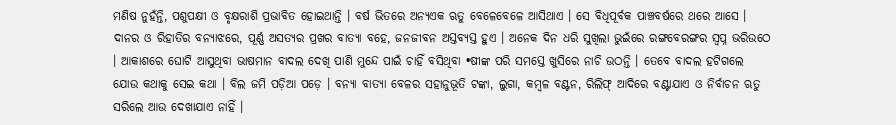ମଣିଷ ନୁହଁନ୍ତି, ପଶୁପକ୍ଷୀ ଓ ବୃକ୍ଷରାଶି ପ୍ରଭାବିତ ହୋଇଥାନ୍ତି । ବର୍ଷ ଭିତରେ ଅନ୍ୟଏକ ଋତୁ ବେଳେବେଳେ ଆସିଥାଏ । ସେ ବିଧିପୂର୍ବକ ପାଞ୍ଚବର୍ଷରେ ଥରେ ଆସେ । ଦାନର ଓ ରିହାତିର ବନ୍ୟାଝରେ, ପୂର୍ଣ୍ଣ ଅସତ୍ୟର ପ୍ରଖର ବାତ୍ୟା ବହେ, ଜନଜୀବନ ଅସ୍ତବ୍ୟସ୍ତ ହୁଏ । ଅନେକ ଦିନ ଧରି ସୁଖିଲା ଭୁଇଁରେ ରଙ୍ଗବେରଙ୍ଗର ସ୍ୱପ୍ନ ଭରିଉଠେ । ଆକାଶରେ ଘୋଟି ଆସୁଥିବା ଭାଷମାନ ବାଦଲ ଦେଖି ପାଣି ମୁନ୍ଦେ ପାଇଁ ଚାହିଁ ବସିଥିବା •ଷୀଙ୍କ ପରି ସମସ୍ତେ ଖୁସିରେ ନାଚି ଉଠନ୍ତି । ତେବେ ବାଦଲ ହଟିଗଲେ ଯୋଉ କଥାକୁ ସେଇ କଥା । ବିଲ ଜମି ପଡ଼ିଆ ପଡ଼େ । ବନ୍ୟା ବାତ୍ୟା ବେଳର ସହାନୁଭୂତି ଟଙ୍କା, ଲୁଗା, କମ୍ବଳ ବଣ୍ଟନ, ରିଲିଫ୍ ଆଦିରେ ବଣ୍ଟାଯାଏ ଓ ନିର୍ବାଚନ ଋତୁ ସରିଲେ ଆଉ ଦେଖାଯାଏ ନାହିଁ ।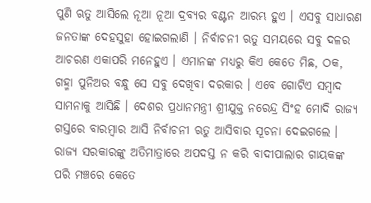ପୁଣି ଋତୁ ଆସିଲେ ନୂଆ ନୂଆ ଦ୍ରବ୍ୟର ବଣ୍ଟନ ଆରମ୍ଭ ହୁଏ । ଏସବୁ ସାଧାରଣ ଜନତାଙ୍କ ଦେହସୁହା ହୋଇଗଲାଣି । ନିର୍ବାଚନୀ ଋତୁ ସମୟରେ ସବୁ ଦଳର ଆଚରଣ ଏକାପରି ମନେହୁଏ । ଏମାନଙ୍କ ମଧ୍ୟରୁ କିଏ କେତେ ମିଛ, ଠକ, ଗହ୍ମା ପୁନିଅର ବନ୍ଧୁ ସେ ସବୁ ଦେଖିବା ଦରକାର । ଏବେ ଗୋଟିଏ ସମ୍ବାଦ ସାମନାକୁ ଆସିଛି । ଦେଶର ପ୍ରଧାନମନ୍ତ୍ରୀ ଶ୍ରୀଯୁକ୍ତ ନରେନ୍ଦ୍ର ସିଂହ ମୋଦି ରାଜ୍ୟ ଗସ୍ତରେ ବାରମ୍ବାର ଆସି ନିର୍ବାଚନୀ ଋତୁ ଆସିବାର ସୂଚନା ଦେଇଗଲେ । ରାଜ୍ୟ ସରକାରଙ୍କୁ ଅତିମାତ୍ରାରେ ଅପଦସ୍ତ ନ କରି ବାଦୀପାଲାର ଗାୟକଙ୍କ ପରି ମଞ୍ଚରେ କେତେ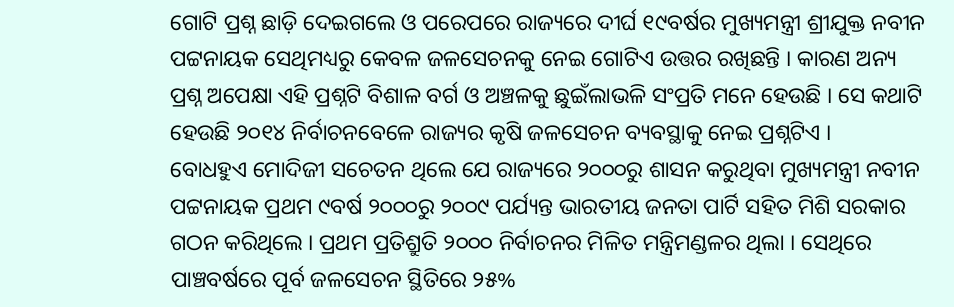ଗୋଟି ପ୍ରଶ୍ନ ଛାଡ଼ି ଦେଇଗଲେ ଓ ପରେପରେ ରାଜ୍ୟରେ ଦୀର୍ଘ ୧୯ବର୍ଷର ମୁଖ୍ୟମନ୍ତ୍ରୀ ଶ୍ରୀଯୁକ୍ତ ନବୀନ ପଟ୍ଟନାୟକ ସେଥିମଧ୍ୟରୁ କେବଳ ଜଳସେଚନକୁ ନେଇ ଗୋଟିଏ ଉତ୍ତର ରଖିଛନ୍ତି । କାରଣ ଅନ୍ୟ ପ୍ରଶ୍ନ ଅପେକ୍ଷା ଏହି ପ୍ରଶ୍ନଟି ବିଶାଳ ବର୍ଗ ଓ ଅଞ୍ଚଳକୁ ଛୁଇଁଲାଭଳି ସଂପ୍ରତି ମନେ ହେଉଛି । ସେ କଥାଟି ହେଉଛି ୨୦୧୪ ନିର୍ବାଚନବେଳେ ରାଜ୍ୟର କୃଷି ଜଳସେଚନ ବ୍ୟବସ୍ଥାକୁ ନେଇ ପ୍ରଶ୍ନଟିଏ ।
ବୋଧହୁଏ ମୋଦିଜୀ ସଚେତନ ଥିଲେ ଯେ ରାଜ୍ୟରେ ୨୦୦୦ରୁ ଶାସନ କରୁଥିବା ମୁଖ୍ୟମନ୍ତ୍ରୀ ନବୀନ ପଟ୍ଟନାୟକ ପ୍ରଥମ ୯ବର୍ଷ ୨୦୦୦ରୁ ୨୦୦୯ ପର୍ଯ୍ୟନ୍ତ ଭାରତୀୟ ଜନତା ପାର୍ଟି ସହିତ ମିଶି ସରକାର ଗଠନ କରିଥିଲେ । ପ୍ରଥମ ପ୍ରତିଶ୍ରୁତି ୨୦୦୦ ନିର୍ବାଚନର ମିଳିତ ମନ୍ତ୍ରିମଣ୍ଡଳର ଥିଲା । ସେଥିରେ ପାଞ୍ଚବର୍ଷରେ ପୂର୍ବ ଜଳସେଚନ ସ୍ଥିତିରେ ୨୫%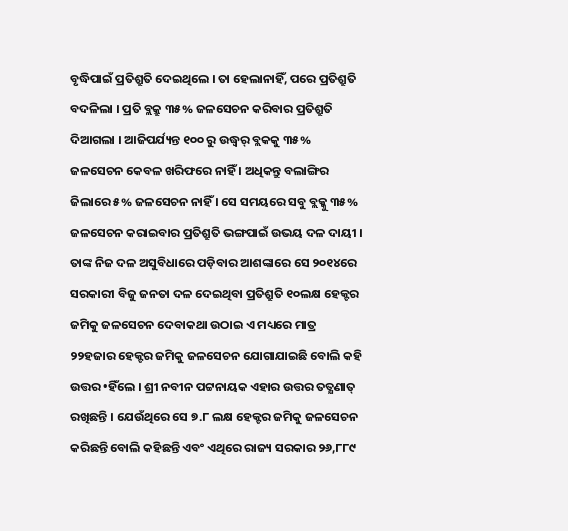ବୃଦ୍ଧିପାଇଁ ପ୍ରତିଶ୍ରୁତି ଦେଇଥିଲେ । ତା ହେଲାନାହିଁ, ପରେ ପ୍ରତିଶ୍ରୁତି ବଦଳିଲା । ପ୍ରତି ବ୍ଲକ୍ରୁ ୩୫% ଜଳସେଚନ କରିବାର ପ୍ରତିଶ୍ରୁତି ଦିଆଗଲା । ଆଜିପର୍ଯ୍ୟନ୍ତ ୧୦୦ ରୁ ଉଦ୍ଧ୍ୱର୍ ବ୍ଲକକୁ ୩୫% ଜଳସେଚନ କେବଳ ଖରିଫରେ ନାହିଁ । ଅଧିକନ୍ତୁ ବଲାଙ୍ଗିର ଜିଲାରେ ୫% ଜଳସେଚନ ନାହିଁ । ସେ ସମୟରେ ସବୁ ବ୍ଲକ୍କୁ ୩୫% ଜଳସେଚନ କରାଇବାର ପ୍ରତିଶ୍ରୁତି ଭଙ୍ଗପାଇଁ ଉଭୟ ଦଳ ଦାୟୀ । ତାଙ୍କ ନିଜ ଦଳ ଅସୁବିଧାରେ ପଡ଼ିବାର ଆଶଙ୍କାରେ ସେ ୨୦୧୪ରେ ସରକାରୀ ବିଜୁ ଜନତା ଦଳ ଦେଇଥିବା ପ୍ରତିଶ୍ରୁତି ୧୦ଲକ୍ଷ ହେକ୍ଟର ଜମିକୁ ଜଳସେଚନ ଦେବାକଥା ଉଠାଇ ଏ ମଧ୍ୟରେ ମାତ୍ର ୨୨ହଜାର ହେକ୍ଟର ଜମିକୁ ଜଳସେଚନ ଯୋଗାଯାଇଛି ବୋଲି କହି ଉତ୍ତର •ହିଁଲେ । ଶ୍ରୀ ନବୀନ ପଟ୍ଟନାୟକ ଏହାର ଉତ୍ତର ତତ୍କ୍ଷଣାତ୍ ରଖିଛନ୍ତି । ଯେଉଁଥିରେ ସେ ୭.୮ ଲକ୍ଷ ହେକ୍ଟର ଜମିକୁ ଜଳସେଚନ କରିଛନ୍ତି ବୋଲି କହିଛନ୍ତି ଏବଂ ଏଥିରେ ରାଜ୍ୟ ସରକାର ୨୬,୮୮୯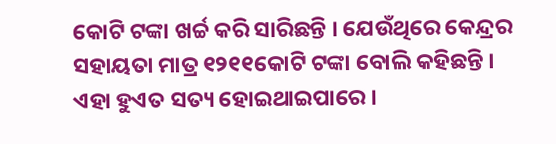କୋଟି ଟଙ୍କା ଖର୍ଚ୍ଚ କରି ସାରିଛନ୍ତି । ଯେଉଁଥିରେ କେନ୍ଦ୍ରର ସହାୟତା ମାତ୍ର ୧୨୧୧କୋଟି ଟଙ୍କା ବୋଲି କହିଛନ୍ତି । ଏହା ହୁଏତ ସତ୍ୟ ହୋଇଥାଇପାରେ ।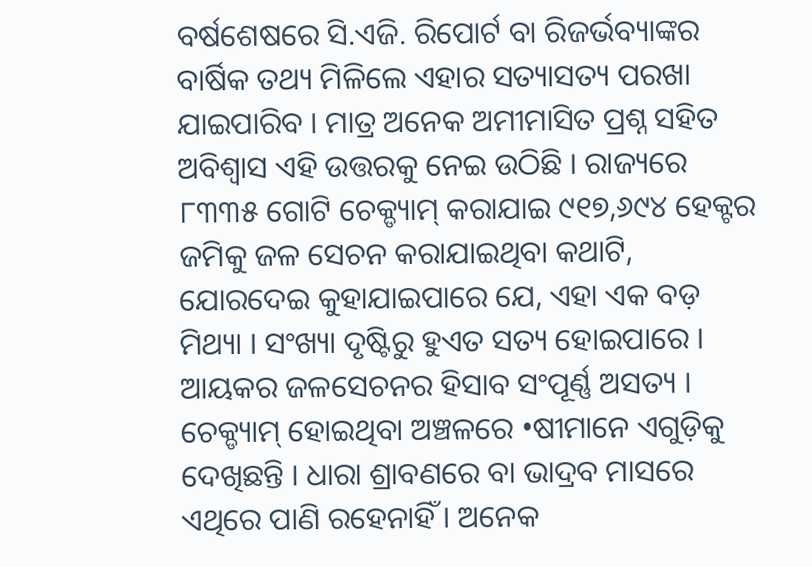ବର୍ଷଶେଷରେ ସି.ଏଜି. ରିପୋର୍ଟ ବା ରିଜର୍ଭବ୍ୟାଙ୍କର ବାର୍ଷିକ ତଥ୍ୟ ମିଳିଲେ ଏହାର ସତ୍ୟାସତ୍ୟ ପରଖା ଯାଇପାରିବ । ମାତ୍ର ଅନେକ ଅମୀମାସିତ ପ୍ରଶ୍ନ ସହିତ ଅବିଶ୍ୱାସ ଏହି ଉତ୍ତରକୁ ନେଇ ଉଠିଛି । ରାଜ୍ୟରେ ୮୩୩୫ ଗୋଟି ଚେକ୍ଡ୍ୟାମ୍ କରାଯାଇ ୯୧୭,୬୯୪ ହେକ୍ଟର ଜମିକୁ ଜଳ ସେଚନ କରାଯାଇଥିବା କଥାଟି, ଯୋରଦେଇ କୁହାଯାଇପାରେ ଯେ, ଏହା ଏକ ବଡ଼ ମିଥ୍ୟା । ସଂଖ୍ୟା ଦୃଷ୍ଟିରୁ ହୁଏତ ସତ୍ୟ ହୋଇପାରେ । ଆୟକର ଜଳସେଚନର ହିସାବ ସଂପୂର୍ଣ୍ଣ ଅସତ୍ୟ । ଚେକ୍ଡ୍ୟାମ୍ ହୋଇଥିବା ଅଞ୍ଚଳରେ •ଷୀମାନେ ଏଗୁଡ଼ିକୁ ଦେଖିଛନ୍ତି । ଧାରା ଶ୍ରାବଣରେ ବା ଭାଦ୍ରବ ମାସରେ ଏଥିରେ ପାଣି ରହେନାହିଁ । ଅନେକ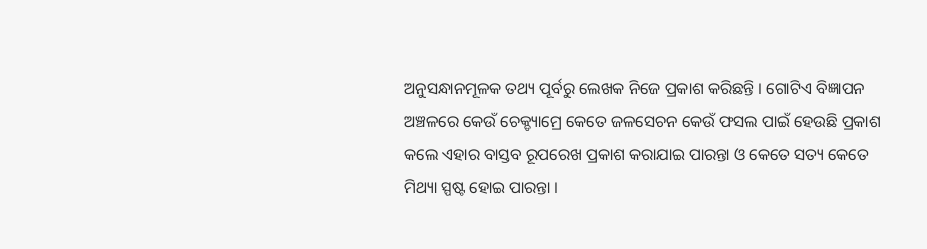ଅନୁସନ୍ଧାନମୂଳକ ତଥ୍ୟ ପୂର୍ବରୁ ଲେଖକ ନିଜେ ପ୍ରକାଶ କରିଛନ୍ତି । ଗୋଟିଏ ବିଜ୍ଞାପନ ଅଞ୍ଚଳରେ କେଉଁ ଚେକ୍ଡ୍ୟାମ୍ରେ କେତେ ଜଳସେଚନ କେଉଁ ଫସଲ ପାଇଁ ହେଉଛି ପ୍ରକାଶ କଲେ ଏହାର ବାସ୍ତବ ରୂପରେଖ ପ୍ରକାଶ କରାଯାଇ ପାରନ୍ତା ଓ କେତେ ସତ୍ୟ କେତେ ମିଥ୍ୟା ସ୍ପଷ୍ଟ ହୋଇ ପାରନ୍ତା ।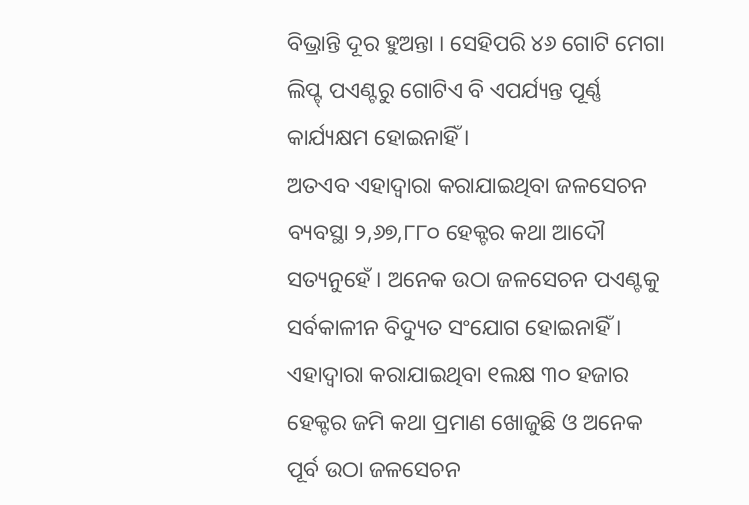ବିଭ୍ରାନ୍ତି ଦୂର ହୁଅନ୍ତା । ସେହିପରି ୪୬ ଗୋଟି ମେଗା ଲିପ୍ଟ୍ ପଏଣ୍ଟରୁ ଗୋଟିଏ ବି ଏପର୍ଯ୍ୟନ୍ତ ପୂର୍ଣ୍ଣ କାର୍ଯ୍ୟକ୍ଷମ ହୋଇନାହିଁ ।
ଅତଏବ ଏହାଦ୍ୱାରା କରାଯାଇଥିବା ଜଳସେଚନ ବ୍ୟବସ୍ଥା ୨,୬୭,୮୮୦ ହେକ୍ଟର କଥା ଆଦୌ ସତ୍ୟନୁହେଁ । ଅନେକ ଉଠା ଜଳସେଚନ ପଏଣ୍ଟକୁ ସର୍ବକାଳୀନ ବିଦ୍ୟୁତ ସଂଯୋଗ ହୋଇନାହିଁ । ଏହାଦ୍ୱାରା କରାଯାଇଥିବା ୧ଲକ୍ଷ ୩୦ ହଜାର ହେକ୍ଟର ଜମି କଥା ପ୍ରମାଣ ଖୋଜୁଛି ଓ ଅନେକ ପୂର୍ବ ଉଠା ଜଳସେଚନ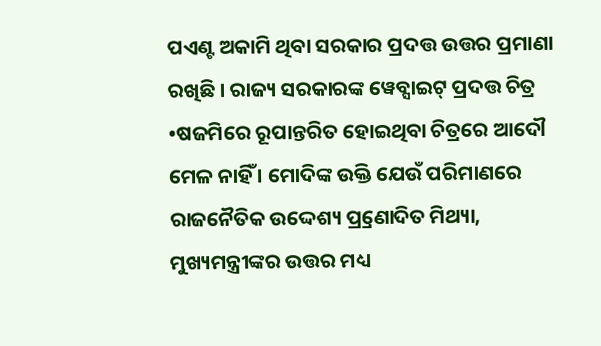ପଏଣ୍ଟ ଅକାମି ଥିବା ସରକାର ପ୍ରଦତ୍ତ ଉତ୍ତର ପ୍ରମାଣା ରଖିଛି । ରାଜ୍ୟ ସରକାରଙ୍କ ୱେବ୍ସାଇଟ୍ ପ୍ରଦତ୍ତ ଚିତ୍ର •ଷଜମିରେ ରୂପାନ୍ତରିତ ହୋଇଥିବା ଚିତ୍ରରେ ଆଦୌ ମେଳ ନାହିଁ । ମୋଦିଙ୍କ ଉକ୍ତି ଯେଉଁ ପରିମାଣରେ ରାଜନୈତିକ ଉଦ୍ଦେଶ୍ୟ ପ୍ର୍ରଣୋଦିତ ମିଥ୍ୟା, ମୁଖ୍ୟମନ୍ତ୍ରୀଙ୍କର ଉତ୍ତର ମଧ୍ୟ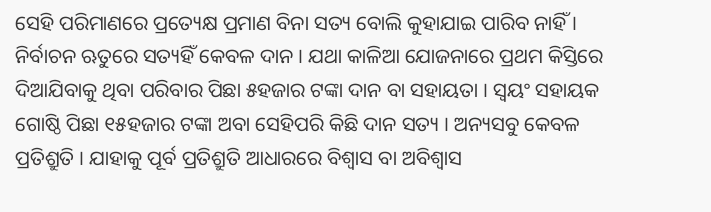ସେହି ପରିମାଣରେ ପ୍ରତ୍ୟେକ୍ଷ ପ୍ରମାଣ ବିନା ସତ୍ୟ ବୋଲି କୁହାଯାଇ ପାରିବ ନାହିଁ । ନିର୍ବାଚନ ଋତୁରେ ସତ୍ୟହିଁ କେବଳ ଦାନ । ଯଥା କାଳିଆ ଯୋଜନାରେ ପ୍ରଥମ କିସ୍ତିରେ ଦିଆଯିବାକୁ ଥିବା ପରିବାର ପିଛା ୫ହଜାର ଟଙ୍କା ଦାନ ବା ସହାୟତା । ସ୍ୱୟଂ ସହାୟକ ଗୋଷ୍ଠି ପିଛା ୧୫ହଜାର ଟଙ୍କା ଅବା ସେହିପରି କିଛି ଦାନ ସତ୍ୟ । ଅନ୍ୟସବୁ କେବଳ ପ୍ରତିଶ୍ରୁତି । ଯାହାକୁ ପୂର୍ବ ପ୍ରତିଶ୍ରୁତି ଆଧାରରେ ବିଶ୍ୱାସ ବା ଅବିଶ୍ୱାସ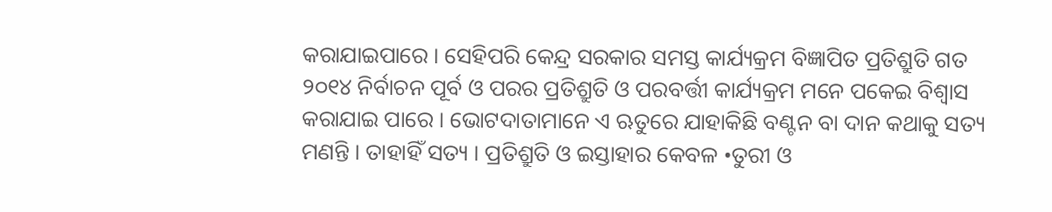କରାଯାଇପାରେ । ସେହିପରି କେନ୍ଦ୍ର ସରକାର ସମସ୍ତ କାର୍ଯ୍ୟକ୍ରମ ବିଜ୍ଞାପିତ ପ୍ରତିଶ୍ରୁତି ଗତ ୨୦୧୪ ନିର୍ବାଚନ ପୂର୍ବ ଓ ପରର ପ୍ରତିଶ୍ରୁତି ଓ ପରବର୍ତ୍ତୀ କାର୍ଯ୍ୟକ୍ରମ ମନେ ପକେଇ ବିଶ୍ୱାସ କରାଯାଇ ପାରେ । ଭୋଟଦାତାମାନେ ଏ ଋତୁରେ ଯାହାକିଛି ବଣ୍ଟନ ବା ଦାନ କଥାକୁ ସତ୍ୟ ମଣନ୍ତି । ତାହାହିଁ ସତ୍ୟ । ପ୍ରତିଶ୍ରୁତି ଓ ଇସ୍ତାହାର କେବଳ •ତୁରୀ ଓ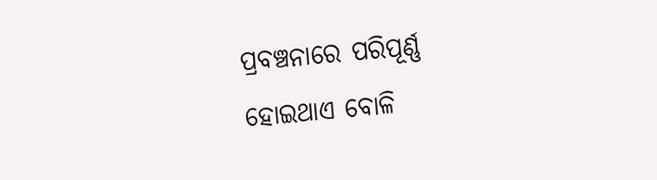ପ୍ରବଞ୍ଚନାରେ ପରିପୂର୍ଣ୍ଣ ହୋଇଥାଏ ବୋଳି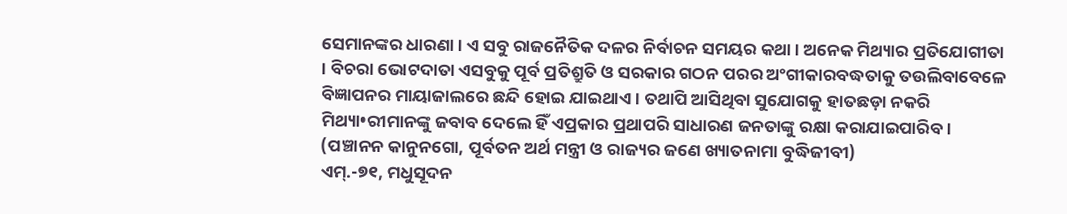ସେମାନଙ୍କର ଧାରଣା । ଏ ସବୁ ରାଜନୈତିକ ଦଳର ନିର୍ବାଚନ ସମୟର କଥା । ଅନେକ ମିଥ୍ୟାର ପ୍ରତିଯୋଗୀତା । ବିଚରା ଭୋଟଦାତା ଏସବୁକୁ ପୂର୍ବ ପ୍ରତିଶ୍ରୁତି ଓ ସରକାର ଗଠନ ପରର ଅଂଗୀକାରବଦ୍ଧତାକୁ ତଉଲିବାବେଳେ ବିଜ୍ଞାପନର ମାୟାଜାଲରେ ଛନ୍ଦି ହୋଇ ଯାଇଥାଏ । ତଥାପି ଆସିଥିବା ସୁଯୋଗକୁ ହାତଛଡ଼ା ନକରି ମିଥ୍ୟା•ରୀମାନଙ୍କୁ ଜବାବ ଦେଲେ ହିଁ ଏପ୍ରକାର ପ୍ରଥାପରି ସାଧାରଣ ଜନତାଙ୍କୁ ରକ୍ଷା କରାଯାଇପାରିବ।
(ପଞ୍ଚାନନ କାନୁନଗୋ, ପୂର୍ବତନ ଅର୍ଥ ମନ୍ତ୍ରୀ ଓ ରାଜ୍ୟର ଜଣେ ଖ୍ୟାତନାମା ବୁଦ୍ଧିଜୀବୀ)
ଏମ୍.-୭୧, ମଧୁସୂଦନ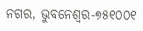ନଗର, ଭୁବନେଶ୍ୱର-୭୫୧୦୦୧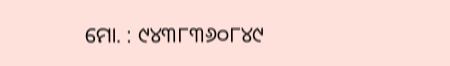ମୋ. : ୯୪୩୮୩୬୦୮୪୯